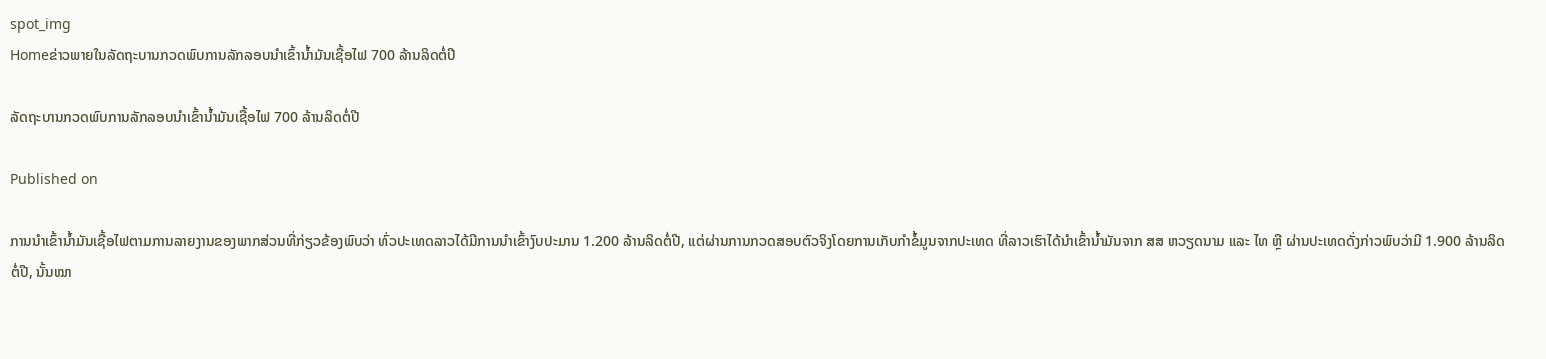spot_img
Homeຂ່າວພາຍໃນລັດຖະບານກວດພົບການລັກລອບນຳເຂົ້ານ້ຳມັນເຊື້ອໄຟ 700 ລ້ານລິດຕໍ່ປີ

ລັດຖະບານກວດພົບການລັກລອບນຳເຂົ້ານ້ຳມັນເຊື້ອໄຟ 700 ລ້ານລິດຕໍ່ປີ

Published on

ການນຳເຂົ້ານ້ຳມັນເຊື້ອໄຟຕາມການລາຍງານຂອງພາກສ່ວນທີ່ກ່ຽວຂ້ອງພົບວ່າ ທົ່ວປະເທດລາວໄດ້ມີການນຳເຂົ້າງົບປະມານ 1.200 ລ້ານລິດຕໍ່ປີ, ແຕ່ຜ່ານການກວດສອບຕົວຈິງໂດຍການເກັບກຳຂໍ້ມູນຈາກປະເທດ ທີ່ລາວເຮົາໄດ້ນຳເຂົ້ານ້ຳມັນຈາກ ສສ ຫວຽດນາມ ແລະ ໄທ ຫຼື ຜ່ານປະເທດດັ່ງກ່າວພົບວ່າມີ 1.900 ລ້ານລິດຕໍ່ປີ, ນັ້ນໝາ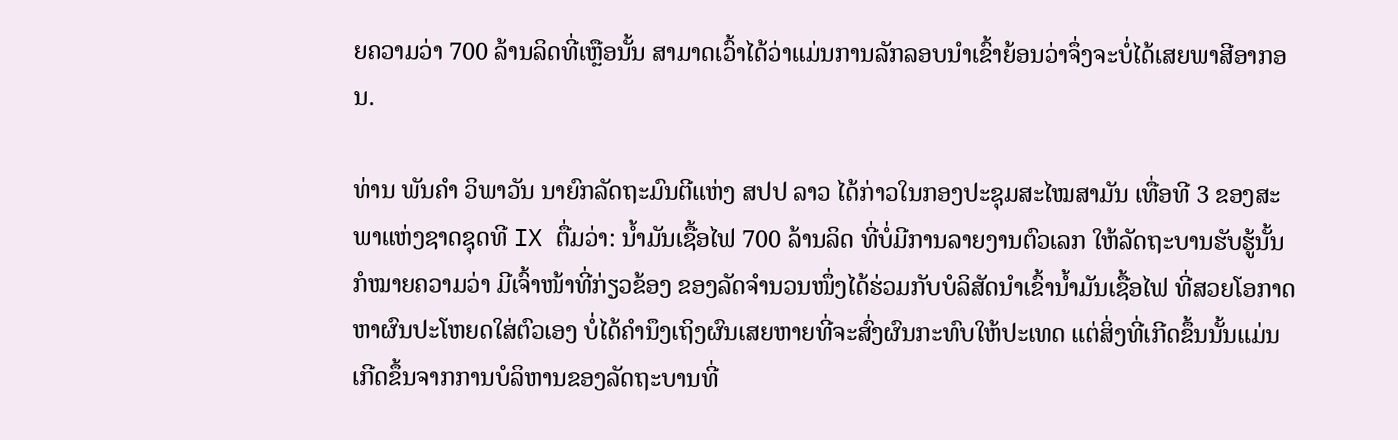ຍຄວາມວ່າ 700 ລ້ານລິດທີ່ເຫຼືອນັ້ນ ສາມາດເວົ້າໄດ້ວ່າແມ່ນການລັກລອບນຳເຂົ້າຍ້ອນວ່າຈຶ່ງຈະບໍ່ໄດ້ເສຍພາສີອາກອນ.

ທ່ານ ພັນຄຳ ວິພາວັນ ນາຍົກລັດຖະມົນຕີແຫ່ງ ສປປ ລາວ ໄດ້ກ່າວໃນກອງປະຊຸມສະໄໝສາມັນ ເທື່ອທີ 3 ຂອງສະພາແຫ່ງຊາດຊຸດທີ IX ຕື່ມວ່າ: ນ້ຳມັນເຊື້ອໄຟ 700 ລ້ານລິດ ທີ່ບໍ່ມີການລາຍງານຕົວເລກ ໃຫ້ລັດຖະບານຮັບຮູ້ນັ້ນ ກໍໝາຍຄວາມວ່າ ມີເຈົ້າໜ້າທີ່ກ່ຽວຂ້ອງ ຂອງລັດຈຳນວນໜຶ່ງໄດ້ຮ່ວມກັບບໍລິສັດນຳເຂົ້ານ້ຳມັນເຊື້ອໄຟ ທີ່ສວຍໂອກາດຫາຜົນປະໂຫຍດໃສ່ຕົວເອງ ບໍ່ໄດ້ຄຳນຶງເຖິງຜົນເສຍຫາຍທີ່ຈະສົ່ງຜົນກະທົບໃຫ້ປະເທດ ແຕ່ສິ່ງທີ່ເກີດຂຶ້ນນັ້ນແມ່ນເກີດຂຶ້ນຈາກການບໍລິຫານຂອງລັດຖະບານທີ່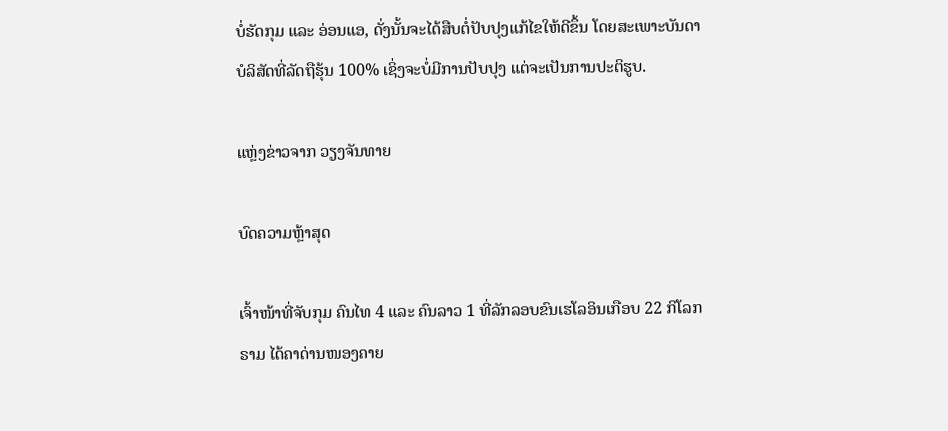ບໍ່ຮັດກຸມ ແລະ ອ່ອນແອ, ດັ່ງນັ້ນຈະໄດ້ສືບຕໍ່ປັບປຸງແກ້ໄຂໃຫ້ດີຂຶ້ນ ໂດຍສະເພາະບັນດາບໍລິສັດທີ່ລັດຖືຮຸ້ນ 100% ເຊິ່ງຈະບໍ່ມີການປັບປຸງ ແຕ່ຈະເປັນການປະຕິຮູບ.

ແຫຼ່ງຂ່າວຈາກ ວຽງຈັນທາຍ

ບົດຄວາມຫຼ້າສຸດ

ເຈົ້າໜ້າທີ່ຈັບກຸມ ຄົນໄທ 4 ແລະ ຄົນລາວ 1 ທີ່ລັກລອບຂົນເຮໂລອິນເກືອບ 22 ກິໂລກຣາມ ໄດ້ຄາດ່ານໜອງຄາຍ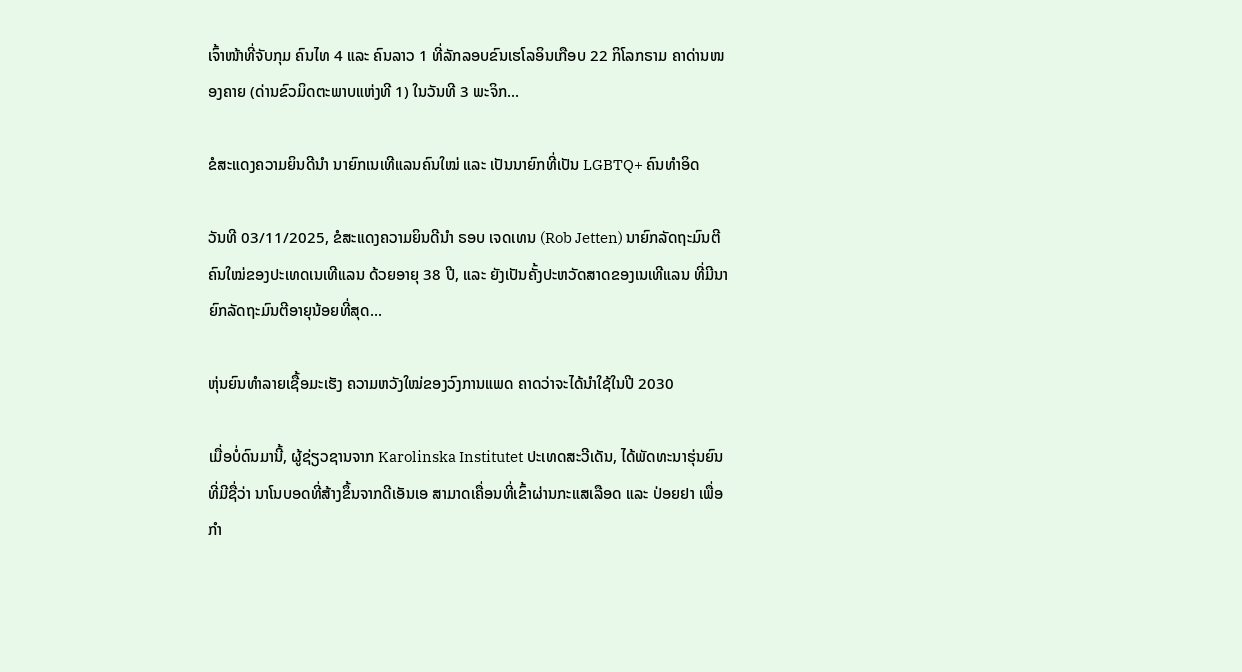ເຈົ້າໜ້າທີ່ຈັບກຸມ ຄົນໄທ 4 ແລະ ຄົນລາວ 1 ທີ່ລັກລອບຂົນເຮໂລອິນເກືອບ 22 ກິໂລກຣາມ ຄາດ່ານໜອງຄາຍ (ດ່ານຂົວມິດຕະພາບແຫ່ງທີ 1) ໃນວັນທີ 3 ພະຈິກ...

ຂໍສະແດງຄວາມຍິນດີນຳ ນາຍົກເນເທີແລນຄົນໃໝ່ ແລະ ເປັນນາຍົກທີ່ເປັນ LGBTQ+ ຄົນທຳອິດ

ວັນທີ 03/11/2025, ຂໍສະແດງຄວາມຍິນດີນຳ ຣອບ ເຈດເທນ (Rob Jetten) ນາຍົກລັດຖະມົນຕີຄົນໃໝ່ຂອງປະເທດເນເທີແລນ ດ້ວຍອາຍຸ 38 ປີ, ແລະ ຍັງເປັນຄັ້ງປະຫວັດສາດຂອງເນເທີແລນ ທີ່ມີນາຍົກລັດຖະມົນຕີອາຍຸນ້ອຍທີ່ສຸດ...

ຫຸ່ນຍົນທຳລາຍເຊື້ອມະເຮັງ ຄວາມຫວັງໃໝ່ຂອງວົງການແພດ ຄາດວ່າຈະໄດ້ນໍາໃຊ້ໃນປີ 2030

ເມື່ອບໍ່ດົນມານີ້, ຜູ້ຊ່ຽວຊານຈາກ Karolinska Institutet ປະເທດສະວີເດັນ, ໄດ້ພັດທະນາຮຸ່ນຍົນທີ່ມີຊື່ວ່າ ນາໂນບອດທີ່ສ້າງຂຶ້ນຈາກດີເອັນເອ ສາມາດເຄື່ອນທີ່ເຂົ້າຜ່ານກະແສເລືອດ ແລະ ປ່ອຍຢາ ເພື່ອກຳ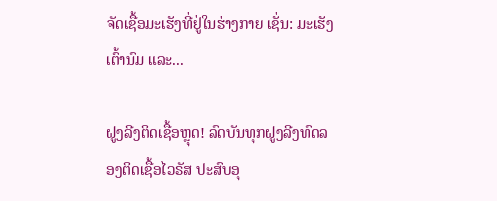ຈັດເຊື້ອມະເຮັງທີ່ຢູ່ໃນຮ່າງກາຍ ເຊັ່ນ: ມະເຮັງເຕົ້ານົມ ແລະ...

ຝູງລີງຕິດເຊື້ອຫຼຸດ! ລົດບັນທຸກຝູງລີງທົດລອງຕິດເຊື້ອໄວຣັສ ປະສົບອຸ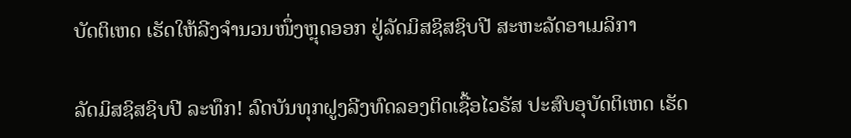ບັດຕິເຫດ ເຮັດໃຫ້ລີງຈຳນວນໜຶ່ງຫຼຸດອອກ ຢູ່ລັດມິສຊິສຊິບປີ ສະຫະລັດອາເມລິກາ

ລັດມິສຊິສຊິບປີ ລະທຶກ! ລົດບັນທຸກຝູງລີງທົດລອງຕິດເຊື້ອໄວຣັສ ປະສົບອຸບັດຕິເຫດ ເຮັດ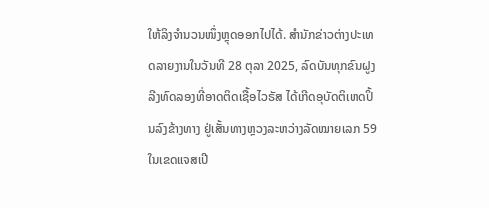ໃຫ້ລິງຈຳນວນໜຶ່ງຫຼຸດອອກໄປໄດ້. ສຳນັກຂ່າວຕ່າງປະເທດລາຍງານໃນວັນທີ 28 ຕຸລາ 2025, ລົດບັນທຸກຂົນຝູງລີງທົດລອງທີ່ອາດຕິດເຊື້ອໄວຣັສ ໄດ້ເກີດອຸບັດຕິເຫດປິ້ນລົງຂ້າງທາງ ຢູ່ເສັ້ນທາງຫຼວງລະຫວ່າງລັດໝາຍເລກ 59 ໃນເຂດແຈສເປີ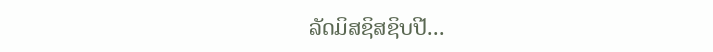ລັດມິສຊິສຊິບປີ...